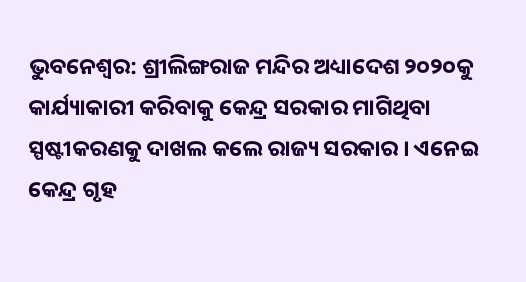ଭୁବନେଶ୍ବର: ଶ୍ରୀଲିଙ୍ଗରାଜ ମନ୍ଦିର ଅଧ୍ୟାଦେଶ ୨୦୨୦କୁ କାର୍ଯ୍ୟାକାରୀ କରିବାକୁ କେନ୍ଦ୍ର ସରକାର ମାଗିଥିବା ସ୍ପଷ୍ଟୀକରଣକୁ ଦାଖଲ କଲେ ରାଜ୍ୟ ସରକାର । ଏନେଇ କେନ୍ଦ୍ର ଗୃହ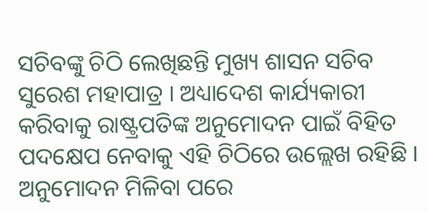ସଚିବଙ୍କୁ ଚିଠି ଲେଖିଛନ୍ତି ମୁଖ୍ୟ ଶାସନ ସଚିବ ସୁରେଶ ମହାପାତ୍ର । ଅଧ୍ୟାଦେଶ କାର୍ଯ୍ୟକାରୀ କରିବାକୁ ରାଷ୍ଟ୍ରପତିଙ୍କ ଅନୁମୋଦନ ପାଇଁ ବିହିତ ପଦକ୍ଷେପ ନେବାକୁ ଏହି ଚିଠିରେ ଉଲ୍ଲେଖ ରହିଛି । ଅନୁମୋଦନ ମିଳିବା ପରେ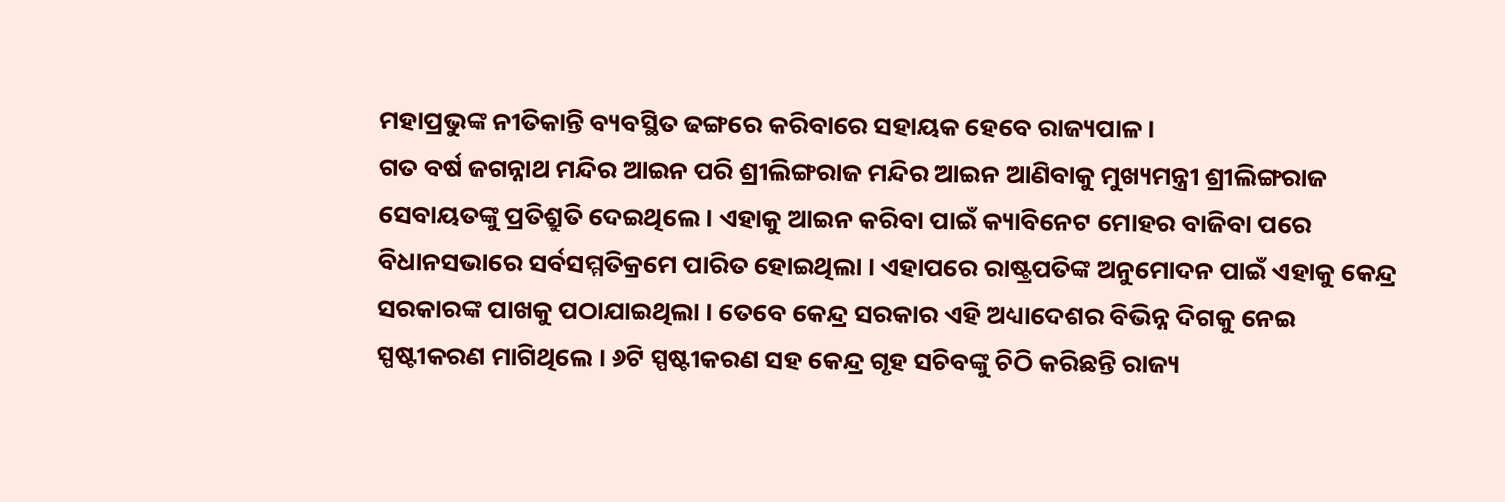ମହାପ୍ରଭୁଙ୍କ ନୀତିକାନ୍ତି ବ୍ୟବସ୍ଥିତ ଢଙ୍ଗରେ କରିବାରେ ସହାୟକ ହେବେ ରାଜ୍ୟପାଳ ।
ଗତ ବର୍ଷ ଜଗନ୍ନାଥ ମନ୍ଦିର ଆଇନ ପରି ଶ୍ରୀଲିଙ୍ଗରାଜ ମନ୍ଦିର ଆଇନ ଆଣିବାକୁ ମୁଖ୍ୟମନ୍ତ୍ରୀ ଶ୍ରୀଲିଙ୍ଗରାଜ ସେବାୟତଙ୍କୁ ପ୍ରତିଶ୍ରୁତି ଦେଇଥିଲେ । ଏହାକୁ ଆଇନ କରିବା ପାଇଁ କ୍ୟାବିନେଟ ମୋହର ବାଜିବା ପରେ ବିଧାନସଭାରେ ସର୍ବସମ୍ମତିକ୍ରମେ ପାରିତ ହୋଇଥିଲା । ଏହାପରେ ରାଷ୍ଟ୍ରପତିଙ୍କ ଅନୁମୋଦନ ପାଇଁ ଏହାକୁ କେନ୍ଦ୍ର ସରକାରଙ୍କ ପାଖକୁ ପଠାଯାଇଥିଲା । ତେବେ କେନ୍ଦ୍ର ସରକାର ଏହି ଅଧ୍ୟାଦେଶର ବିଭିନ୍ନ ଦିଗକୁ ନେଇ ସ୍ପଷ୍ଟୀକରଣ ମାଗିଥିଲେ । ୬ଟି ସ୍ପଷ୍ଟୀକରଣ ସହ କେନ୍ଦ୍ର ଗୃହ ସଚିବଙ୍କୁ ଚିଠି କରିଛନ୍ତି ରାଜ୍ୟ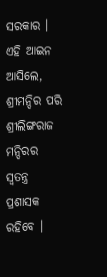ସରକାର । ଏହି ଆଇନ ଆସିଲେ, ଶ୍ରୀମନ୍ଦିର ପରି ଶ୍ରୀଲିଙ୍ଗରାଜ ମନ୍ଦିରର ସ୍ବତନ୍ତ୍ର ପ୍ରଶାସକ ରହିବେ ।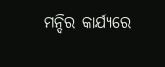ମନ୍ଦିର କାର୍ଯ୍ୟରେ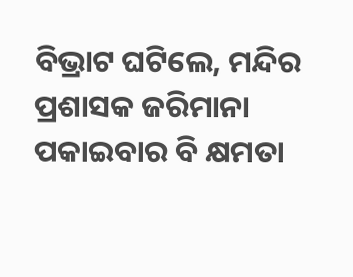ବିଭ୍ରାଟ ଘଟିଲେ, ମନ୍ଦିର ପ୍ରଶାସକ ଜରିମାନା ପକାଇବାର ବି କ୍ଷମତା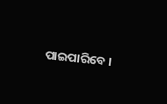ପାଇପାରିବେ ।